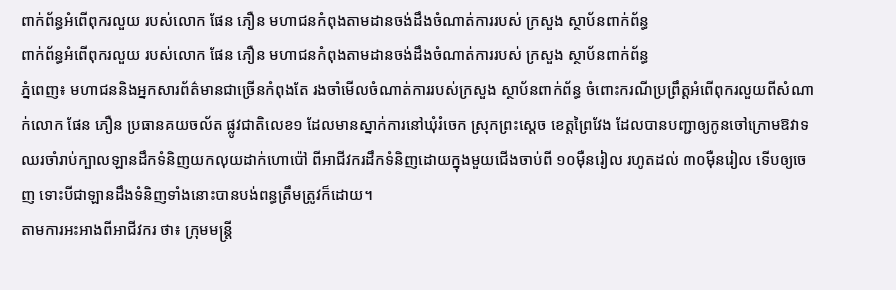ពាក់ព័ន្ធអំពើពុករលួយ របស់លោក ផែន ភឿន មហាជនកំពុងតាមដានចង់ដឹងចំណាត់ការរបស់ ក្រសួង ស្ថាប័នពាក់ព័ន្ធ
ពាក់ព័ន្ធអំពើពុករលួយ របស់លោក ផែន ភឿន មហាជនកំពុងតាមដានចង់ដឹងចំណាត់ការរបស់ ក្រសួង ស្ថាប័នពាក់ព័ន្ធ
ភ្នំពេញ៖ មហាជននិងអ្នកសារព័ត៌មានជាច្រើនកំពុងតែ រងចាំមើលចំណាត់ការរបស់ក្រសួង ស្ថាប័នពាក់ព័ន្ធ ចំពោះករណីប្រព្រឹត្តអំពើពុករលួយពីសំណាក់លោក ផែន ភឿន ប្រធានគយចល័ត ផ្លូវជាតិលេខ១ ដែលមានស្នាក់ការនៅឃុំរំចេក ស្រុកព្រះស្ដេច ខេត្តព្រៃវែង ដែលបានបញ្ជាឲ្យកូនចៅក្រោមឱវាទ ឈរចាំរាប់ក្បាលឡានដឹកទំនិញយកលុយដាក់ហោប៉ៅ ពីអាជីវករដឹកទំនិញដោយក្នុងមួយជើងចាប់ពី ១០មុឺនរៀល រហូតដល់ ៣០មុឺនរៀល ទើបឲ្យចេញ ទោះបីជាឡានដឹងទំនិញទាំងនោះបានបង់ពន្ធត្រឹមត្រូវក៏ដោយ។
តាមការអះអាងពីអាជីវករ ថា៖ ក្រុមមន្ត្រី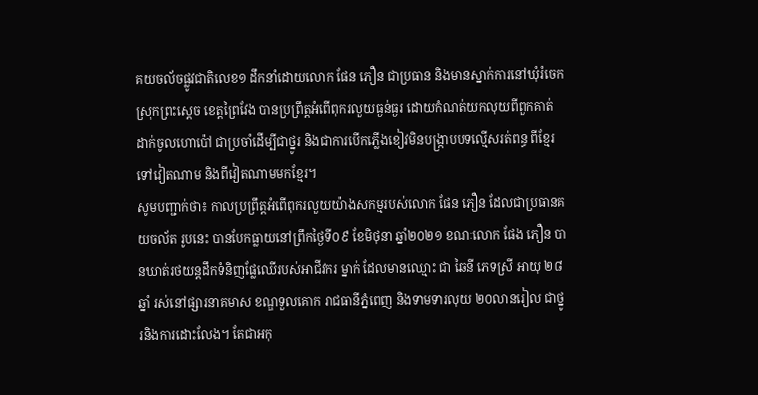គយចល័ចផ្លូវជាតិលេខ១ ដឹកនាំដោយលោក ផែន ភឿន ជាប្រធាន និងមានស្នាក់ការនៅឃុំរំចេក ស្រុកព្រះស្ដេច ខេត្តព្រៃវែង បានប្រព្រឹត្តអំពើពុករលួយធ្ងន់ធ្ងរ ដោយកំណត់យកលុយពីពួកគាត់ ដាក់ចូលហោប៉ៅ ជាប្រចាំដើម្បីជាថ្នូរ និងជាការបើកភ្លើងខៀវមិនបង្ក្រាបបទល្មើសរត់ពន្ធ ពីខ្មែរទៅវៀតណាម និងពីវៀតណាមមកខ្មែរ។
សូមបញ្ជាក់ថា៖ កាលប្រព្រឹត្តអំពើពុករលួយយ៉ាងសកម្មរបស់លោក ផែន ភឿន ដែលជាប្រធានគយចល័ត រូបនេះ បានបែកធ្លាយនៅព្រឹកថ្ងៃទី០៩ ខែមិថុនា ឆ្នាំ២០២១ ខណៈលោក ផែង ភឿន បានឃាត់រថយន្តដឹកទំនិញផ្លែឈើរបស់អាជីវករ ម្នាក់ ដែលមានឈ្មោះ ជា ឆៃនី ភេទស្រី អាយុ ២៨ឆ្នាំ រស់នៅផ្សារនាគមាស ខណ្ឌទួលគោក រាជធានីភ្នំពេញ និងទាមទារលុយ ២០លានរៀល ជាថ្នូរនិងការដោះលែង។ តែជាអកុ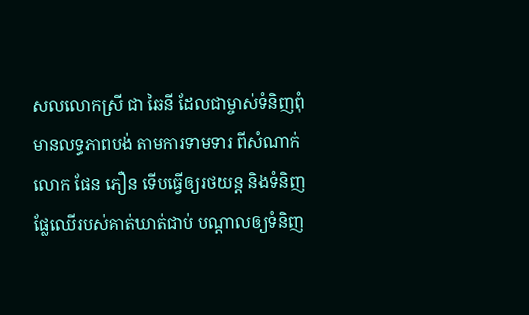សលលោកស្រី ជា ឆៃនី ដែលជាម្ចាស់ទំនិញពុំមានលទ្ធភាពបង់ តាមការទាមទារ ពីសំណាក់លោក ផែន ភឿន ទើបធ្វើឲ្យរថយន្ត និងទំនិញផ្លែឈើរបស់គាត់ឃាត់ជាប់ បណ្តាលឲ្យទំនិញ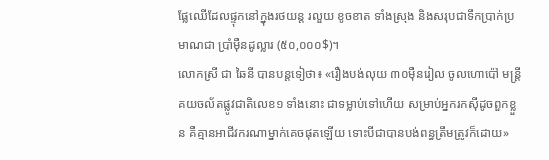ផ្លែឈើដែលផ្ទុកនៅក្នុងរថយន្ត រលួយ ខូចខាត ទាំងស្រុង និងសរុបជាទឹកប្រាក់ប្រមាណជា ប្រាំមុឺនដូល្លារ (៥០,០០០$)។
លោកស្រី ជា ឆៃនី បានបន្តទៀថា៖ «រឿងបង់លុយ ៣០មុឺនរៀល ចូលហោប៉ៅ មន្ត្រីគយចល័តផ្លូវជាតិលេខ១ ទាំងនោះ ជាទម្លាប់ទៅហើយ សម្រាប់អ្នករកស៊ីដូចពួកខ្លួន គឺគ្មានអាជីវករណាម្នាក់គេចផុតឡើយ ទោះបីជាបានបង់ពន្ធត្រឹមត្រូវក៏ដោយ»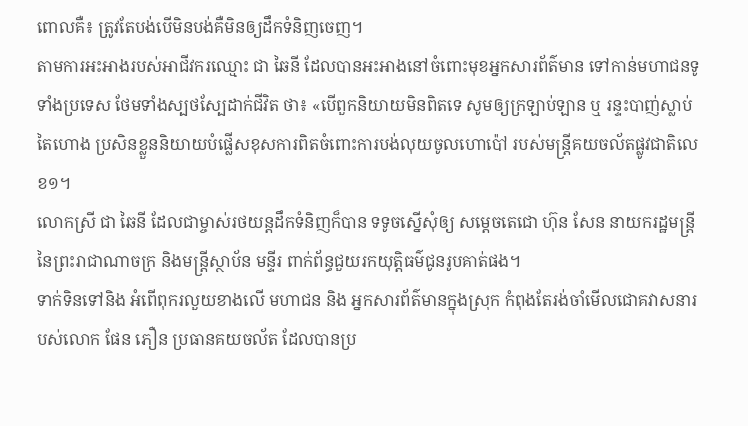ពោលគឺ៖ ត្រូវតែបង់បើមិនបង់គឺមិនឲ្យដឹកទំនិញចេញ។
តាមការអះអាងរបស់អាជីវករឈ្មោះ ជា ឆៃនី ដែលបានអះអាងនៅចំពោះមុខអ្នកសារព័ត៌មាន ទៅកាន់មហាជនទូទាំងប្រទេស ថែមទាំងស្បថស្បែដាក់ជីវិត ថា៖ «បើពួកនិយាយមិនពិតទេ សូមឲ្យក្រឡាប់ឡាន ឬ រន្ទះបាញ់ស្លាប់តៃហោង ប្រសិនខ្លួននិយាយបំផ្លើសខុសការពិតចំពោះការបង់លុយចូលហោប៉ៅ របស់មន្ត្រីគយចល័តផ្លូវជាតិលេខ១។
លោកស្រី ជា ឆៃនី ដែលជាម្ចាស់រថយន្តដឹកទំនិញក៏បាន ទទូចស្នើសុំឲ្យ សម្តេចតេជោ ហ៊ុន សែន នាយករដ្ឋមន្ត្រីនៃព្រះរាជាណាចក្រ និងមន្ត្រីស្ថាប័ន មន្ទីរ ពាក់ព័ន្ធជួយរកយុត្តិធម៌ជូនរូបគាត់ផង។
ទាក់ទិនទៅនិង អំពើពុករលួយខាងលើ មហាជន និង អ្នកសារព័ត៌មានក្នុងស្រុក កំពុងតែរង់ចាំមើលជោគវាសនារបស់លោក ផែន ភឿន ប្រធានគយចល័ត ដែលបានប្រ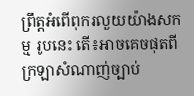ព្រឹត្តអំពើពុករលួយយ៉ាងសកម្ម រូបនេះ តើ៖អាចគេចផុតពីក្រឡាសំណាញ់ច្បាប់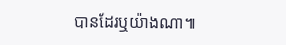បានដែរឬយ៉ាងណា៕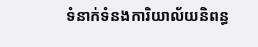ទំនាក់ទំនងការិយាល័យនិពន្ធ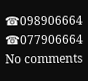☎098906664
☎077906664
No comments